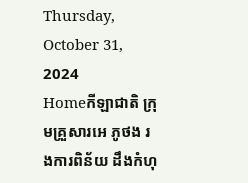Thursday, October 31, 2024
Homeកីឡាជាតិ ក្រុមគ្រួសារអេ ភូថង រងការពិន័យ ដឹងកំហុ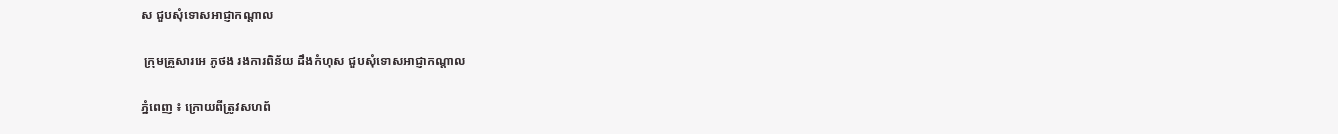ស ជួបសុំទោសអាជ្ញាកណ្តាល

 ក្រុមគ្រួសារអេ ភូថង រងការពិន័យ ដឹងកំហុស ជួបសុំទោសអាជ្ញាកណ្តាល

ភ្នំពេញ ៖ ក្រោយពីត្រូវសហព័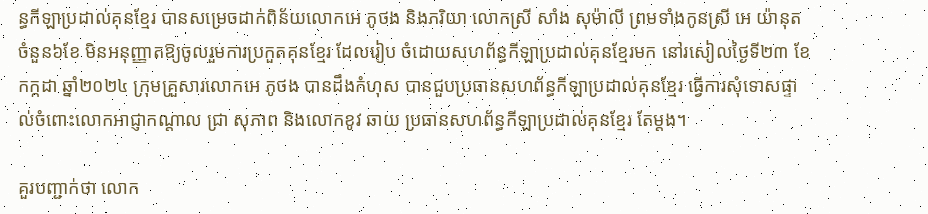ន្ធកីឡាប្រដាល់គុនខ្មែរ បានសម្រេចដាក់ពិន័យលោកអេ ភូថង និងភរិយា លោកស្រី សាំង សុម៉ាលី ព្រមទាំងកូនស្រី អេ យ៉ានុត ចំនួន៦ខែ មិនអនុញ្ញាតឱ្យចូលរួមការប្រកួតគុនខ្មែរ ដែលរៀប ចំដោយសហព័ន្ធកីឡាប្រដាល់គុនខ្មែរមក នៅរសៀលថ្ងៃទី២៣ ខែកក្កដា ឆ្នាំ២០២៤ ក្រុមគ្រួសារលោកអេ ភូថង បានដឹងកំហុស បានជួបប្រធានសហព័ន្ធកីឡាប្រដាល់គុនខ្មែរ ធ្វើការសុំទោសផ្ទាល់ចំពោះលោកអាជ្ញាកណ្តាល ជ្រា សុភាព និងលោកខូវ ឆាយ ប្រធានសហព័ន្ធកីឡាប្រដាល់គុនខ្មែរ តែម្តង។

គួរបញ្ជាក់ថា លោក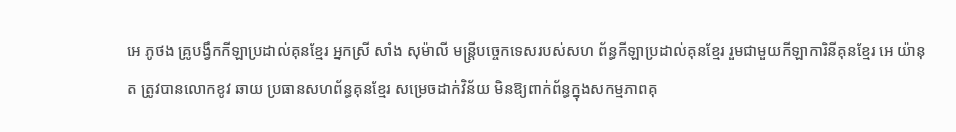អេ ភូថង គ្រូបង្វឹកកីឡាប្រដាល់គុនខ្មែរ អ្នកស្រី សាំង សុម៉ាលី មន្ត្រីបច្ចេកទេសរបស់សហ ព័ន្ធកីឡាប្រដាល់គុនខ្មែរ រួមជាមួយកីឡាការិនីគុនខ្មែរ អេ យ៉ានុត ត្រូវបានលោកខូវ ឆាយ ប្រធានសហព័ន្ធគុនខ្មែរ សម្រេចដាក់វិន័យ មិនឱ្យពាក់ព័ន្ធក្នុងសកម្មភាពគុ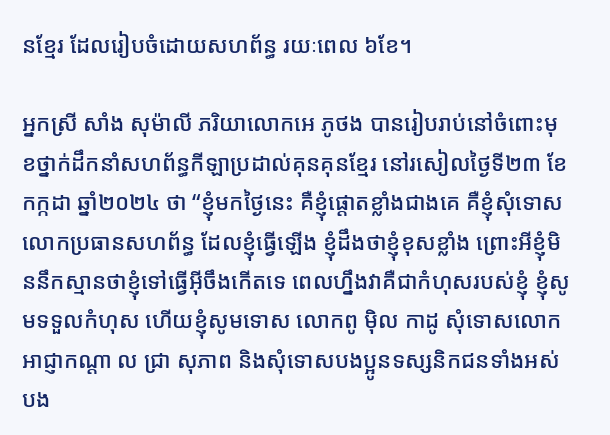នខ្មែរ ដែលរៀបចំដោយសហព័ន្ធ រយៈពេល ៦ខែ។

អ្នកស្រី សាំង សុម៉ាលី ភរិយាលោកអេ ភូថង បានរៀបរាប់នៅចំពោះមុខថ្នាក់ដឹកនាំសហព័ន្ធកីឡាប្រដាល់គុនគុនខ្មែរ នៅរសៀលថ្ងៃទី២៣ ខែកក្កដា ឆ្នាំ២០២៤ ថា “ខ្ញុំមកថ្ងៃនេះ គឺខ្ញុំផ្តោតខ្លាំងជាងគេ គឺខ្ញុំសុំទោសលោកប្រធានសហព័ន្ធ ដែលខ្ញុំធ្វើឡើង ខ្ញុំដឹងថាខ្ញុំខុសខ្លាំង ព្រោះអីខ្ញុំមិននឹកស្មានថាខ្ញុំទៅធ្វើអ៊ីចឹងកើតទេ ពេលហ្នឹងវាគឺជាកំហុសរបស់ខ្ញុំ ខ្ញុំសូមទទួលកំហុស ហើយខ្ញុំសូមទោស លោកពូ ម៉ិល កាដូ សុំទោសលោកអាជ្ញាកណ្តា ល ជ្រា សុភាព និងសុំទោសបងប្អូនទស្សនិកជនទាំងអស់ បង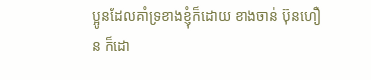ប្អូនដែលគាំទ្រខាងខ្ញុំក៏ដោយ ខាងចាន់ ប៊ុនហឿន ក៏ដោ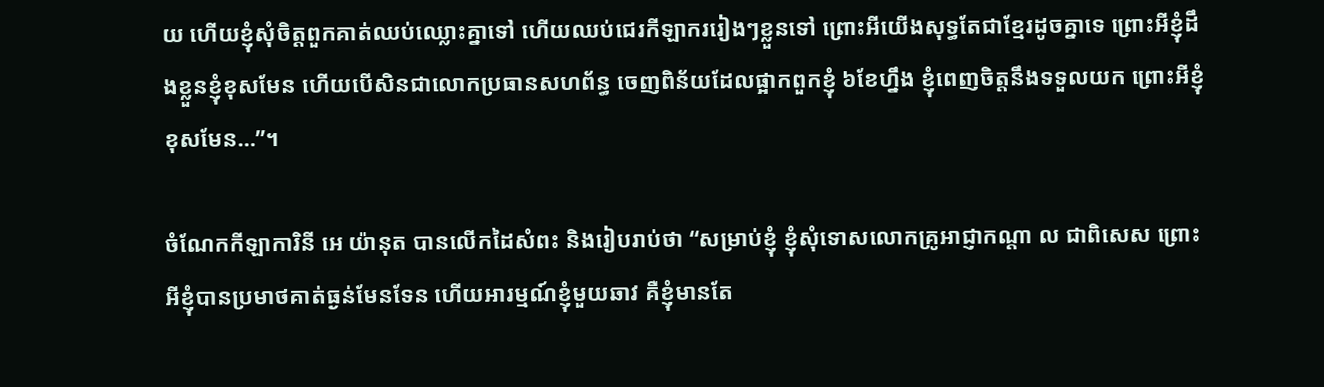យ ហើយខ្ញុំសុំចិត្តពួកគាត់ឈប់ឈ្លោះគ្នាទៅ ហើយឈប់ជេរកីឡាកររៀងៗខ្លួនទៅ ព្រោះអីយើងសុទ្ធតែជាខ្មែរដូចគ្នាទេ ព្រោះអីខ្ញុំដឹងខ្លួនខ្ញុំខុសមែន ហើយបើសិនជាលោកប្រធានសហព័ន្ធ ចេញពិន័យដែលផ្អាកពួកខ្ញុំ ៦ខែហ្នឹង ខ្ញុំពេញចិត្តនឹងទទួលយក ព្រោះអីខ្ញុំខុសមែន…”។

ចំណែកកីឡាការិនី អេ យ៉ានុត បានលើកដៃសំពះ និងរៀបរាប់ថា “សម្រាប់ខ្ញុំ ខ្ញុំសុំទោសលោកគ្រូអាជ្ញាកណ្តា ល ជាពិសេស ព្រោះអីខ្ញុំបានប្រមាថគាត់ធ្ងន់មែនទែន ហើយអារម្មណ៍ខ្ញុំមួយឆាវ គឺខ្ញុំមានតែ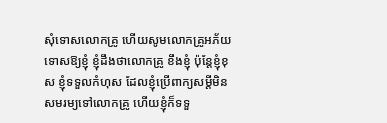សុំទោសលោកគ្រូ ហើយសូមលោកគ្រូអភ័យទោសឱ្យខ្ញុំ ខ្ញុំដឹងថាលោកគ្រូ ខឹងខ្ញុំ ប៉ុន្តែខ្ញុំខុស ខ្ញុំទទួលកំហុស ដែលខ្ញុំប្រើពាក្យសម្តីមិនសមរម្យទៅលោកគ្រូ ហើយខ្ញុំក៏ទទួ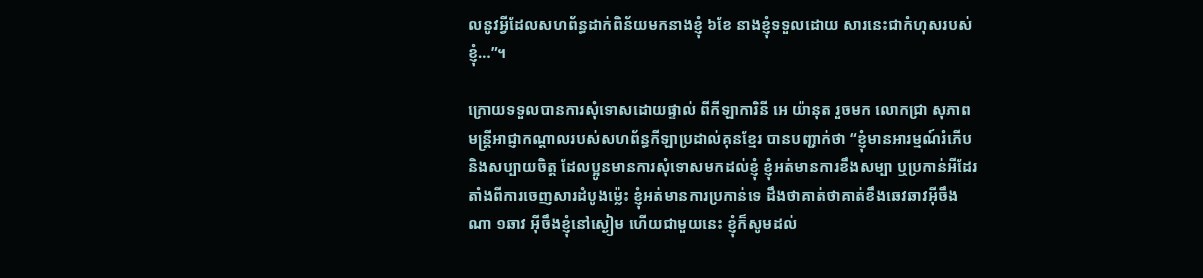លនូវអ្វីដែលសហព័ន្ធដាក់ពិន័យមកនាងខ្ញុំ ៦ខែ នាងខ្ញុំទទួលដោយ សារនេះជាកំហុសរបស់ខ្ញុំ…”។

ក្រោយទទួលបានការសុំទោសដោយផ្ទាល់ ពីកីឡាការិនី អេ យ៉ានុត រួចមក លោកជ្រា សុភាព មន្ត្រីអាជ្ញាកណ្តាលរបស់សហព័ន្ធកីឡាប្រដាល់គុនខ្មែរ បានបញ្ជាក់ថា “ខ្ញុំមានអារម្មណ៍រំភើប និងសប្បាយចិត្ត ដែលប្អូនមានការសុំទោសមកដល់ខ្ញុំ ខ្ញុំអត់មានការខឹងសម្បា ឬប្រកាន់អីដែរ តាំងពីការចេញសារដំបូងម៉្លេះ ខ្ញុំអត់មានការប្រកាន់ទេ ដឹងថាគាត់ថាគាត់ខឹងឆេវឆាវអ៊ីចឹងណា ១ឆាវ អ៊ីចឹងខ្ញុំនៅស្ងៀម ហើយជាមួយនេះ ខ្ញុំក៏សូមដល់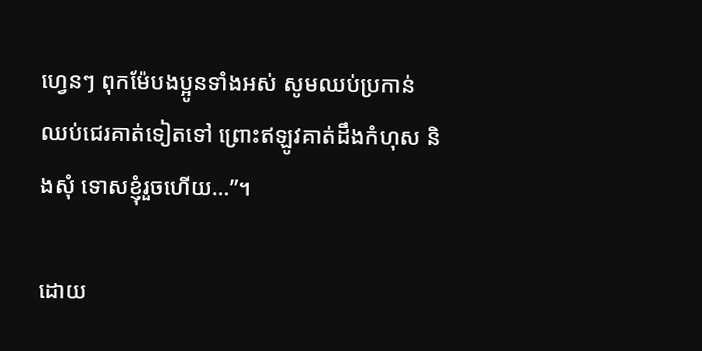ហ្វេនៗ ពុកម៉ែបងប្អូនទាំងអស់ សូមឈប់ប្រកាន់ ឈប់ជេរគាត់ទៀតទៅ ព្រោះឥឡូវគាត់ដឹងកំហុស និងសុំ ទោសខ្ញុំរួចហើយ…”។

ដោយ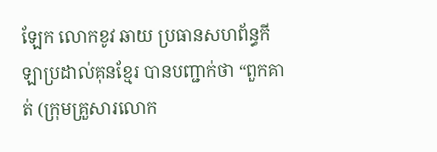ឡែក លោកខូវ ឆាយ ប្រធានសហព័ន្ធកីឡាប្រដាល់គុនខ្មែរ បានបញ្ជាក់ថា “ពួកគាត់ (ក្រុមគ្រួសារលោក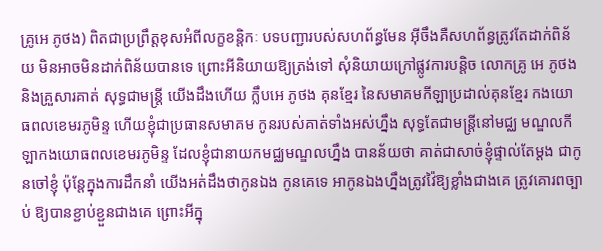គ្រូអេ ភូថង) ពិតជាប្រព្រឹត្តខុសអំពីលក្ខខន្តិកៈ បទបញ្ជារបស់សហព័ន្ធមែន អ៊ីចឹងគឺសហព័ន្ធត្រូវតែដាក់ពិន័យ មិនអាចមិនដាក់ពិន័យបានទេ ព្រោះអីនិយាយឱ្យត្រង់ទៅ សុំនិយាយក្រៅផ្លូវការបន្តិច លោកគ្រូ អេ ភូថង និងគ្រួសារគាត់ សុទ្ធជាមន្ត្រី យើងដឹងហើយ ក្លឹបអេ ភូថង គុនខ្មែរ នៃសមាគមកីឡាប្រដាល់គុនខ្មែរ កងយោធពលខេមរភូមិន្ទ ហើយខ្ញុំជាប្រធានសមាគម កូនរបស់គាត់ទាំងអស់ហ្នឹង សុទ្ធតែជាមន្ត្រីនៅមជ្ឈ មណ្ឌលកីឡាកងយោធពលខេមរភូមិន្ទ ដែលខ្ញុំជានាយកមជ្ឈមណ្ឌលហ្នឹង បានន័យថា គាត់ជាសាច់ខ្ញុំផ្ទាល់តែម្តង ជាកូនចៅខ្ញុំ ប៉ុន្តែក្នុងការដឹកនាំ យើងអត់ដឹងថាកូនឯង កូនគេទេ អាកូនឯងហ្នឹងត្រូវវ៉ៃឱ្យខ្លាំងជាងគេ ត្រូវគោរពច្បាប់ ឱ្យបានខ្ជាប់ខ្ជួនជាងគេ ព្រោះអីក្នុ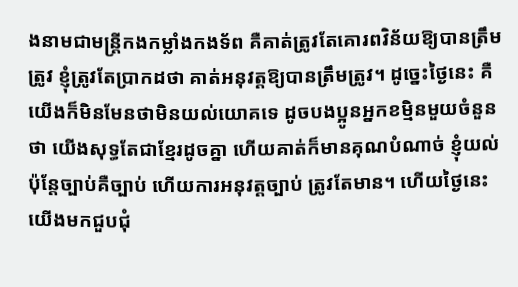ងនាមជាមន្ត្រីកងកម្លាំងកងទ័ព គឺគាត់ត្រូវតែគោរពវិន័យឱ្យបានត្រឹមត្រូវ ខ្ញុំត្រូវតែប្រាកដថា គាត់អនុវត្តឱ្យបានត្រឹមត្រូវ។ ដូច្នេះថ្ងៃនេះ គឺយើងក៏មិនមែនថាមិនយល់យោគទេ ដូចបងប្អូនអ្នកខម្មិនមួយចំនួនថា យើងសុទ្ធតែជាខ្មែរដូចគ្នា ហើយគាត់ក៏មានគុណបំណាច់ ខ្ញុំយល់ ប៉ុន្តែច្បាប់គឺច្បាប់ ហើយការអនុវត្តច្បាប់ ត្រូវតែមាន។ ហើយថ្ងៃនេះ យើងមកជួបជុំ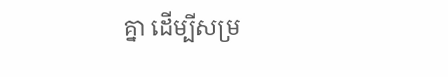គ្នា ដើម្បីសម្រ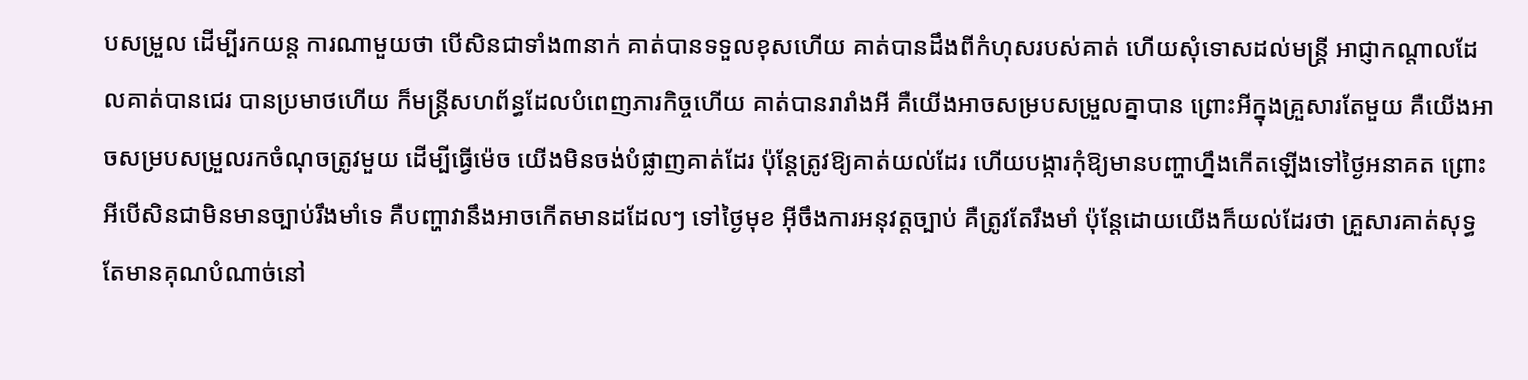បសម្រួល ដើម្បីរកយន្ត ការណាមួយថា បើសិនជាទាំង៣នាក់ គាត់បានទទួលខុសហើយ គាត់បានដឹងពីកំហុសរបស់គាត់ ហើយសុំទោសដល់មន្ត្រី អាជ្ញាកណ្តាលដែលគាត់បានជេរ បានប្រមាថហើយ ក៏មន្ត្រីសហព័ន្ធដែលបំពេញភារកិច្ចហើយ គាត់បានរារាំងអី គឺយើងអាចសម្របសម្រួលគ្នាបាន ព្រោះអីក្នុងគ្រួសារតែមួយ គឺយើងអាចសម្របសម្រួលរកចំណុចត្រូវមួយ ដើម្បីធ្វើម៉េច យើងមិនចង់បំផ្លាញគាត់ដែរ ប៉ុន្តែត្រូវឱ្យគាត់យល់ដែរ ហើយបង្ការកុំឱ្យមានបញ្ហាហ្នឹងកើតឡើងទៅថ្ងៃអនាគត ព្រោះអីបើសិនជាមិនមានច្បាប់រឹងមាំទេ គឺបញ្ហាវានឹងអាចកើតមានដដែលៗ ទៅថ្ងៃមុខ អ៊ីចឹងការអនុវត្តច្បាប់ គឺត្រូវតែរឹងមាំ ប៉ុន្តែដោយយើងក៏យល់ដែរថា គ្រួសារគាត់សុទ្ធតែមានគុណបំណាច់នៅ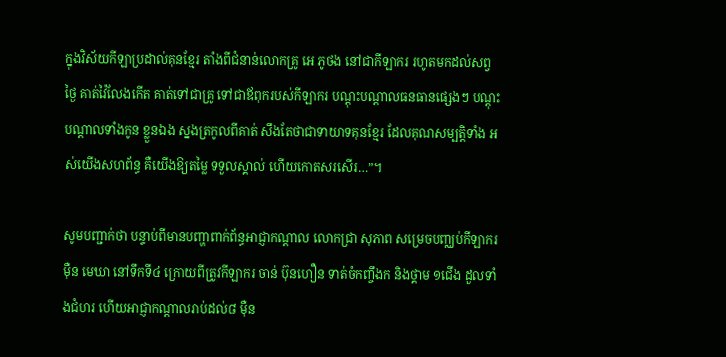ក្នុងវិស័យកីឡាប្រដាល់គុនខ្មែរ តាំងពីជំនាន់លោកគ្រូ អេ ភូថង នៅជាកីឡាករ រហូតមកដល់សព្វថ្ងៃ គាត់វ៉ៃលែងកើត គាត់ទៅជាគ្រូ ទៅជាឪពុករបស់កីឡាករ បណ្តុះបណ្តាលធនធានផ្សេងៗ បណ្តុះបណ្តាលទាំងកូន ខ្លួនឯង ស្នងត្រកូលពីគាត់ សឹងតែថាជាទាយាទគុនខ្មែរ ដែលគុណសម្បត្តិទាំង អស់យើងសហព័ន្ធ គឺយើងឱ្យតម្លៃ ទទួលស្គាល់ ហើយកោតសរសើរ…”។

សូមបញ្ជាក់ថា បន្ទាប់ពីមានបញ្ហាពាក់ព័ន្ធអាជ្ញាកណ្តាល លោកជ្រា សុភាព សម្រេចបញ្ឈប់កីឡាករ ម៉ឺន មេឃា នៅទឹកទី៤ ក្រោយពីត្រូវកីឡាករ ចាន់ ប៊ុនហឿន ទាត់ចំកញ្ចឹងក និងថ្គាម ១ជើង ដួលទាំងជំហរ ហើយអាជ្ញាកណ្តាលរាប់ដល់៨ ម៉ឺន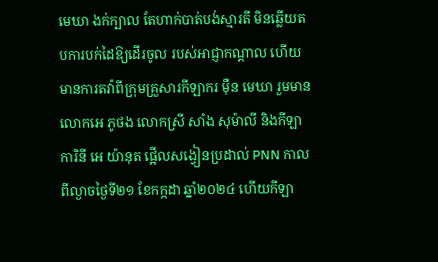មេឃា ងក់ក្បាល តែហាក់បាត់បង់ស្មារតី មិនឆ្លើយតបការបក់ដៃឱ្យដើរចូល របស់អាជ្ញាកណ្តាល ហើយមានការតវ៉ាពីក្រុមគ្រួសារកីឡាករ ម៉ឺន មេឃា រួមមាន លោកអេ ភូថង លោកស្រី សាំង សុម៉ាលី និងកីឡាការិនី អេ យ៉ានុត ផ្អើលសង្វៀនប្រដាល់ PNN កាលពីល្ងាចថ្ងៃទី២១ ខែកក្កដា ឆ្នាំ២០២៤ ហើយកីឡា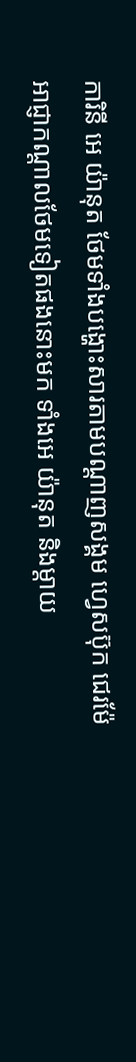ការិនី អេ យ៉ានុត ថែមទាំងបង្ហោះសារតាមបណ្តាញសង្គម ហ្វេសប៊ុក ជេរម៉ែអាជ្ញាកណ្តាលថែមទៀតផងនោះមក ទាំងអេ យ៉ានុត និងម្តាយ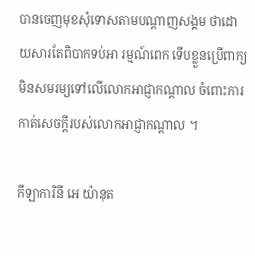បានចេញមុខសុំទោសតាមបណ្តាញសង្គម ថាដោយសារតែពិបាកទប់អា រម្មណ៍ពេក ទើបខ្លួនប្រើពាក្យមិនសមរម្យទៅលើលោកអាជ្ញាកណ្តាល ចំពោះការកាត់សេចក្តីរបស់លោកអាជ្ញាកណ្តាល ។

កីឡាការិនី អេ យ៉ានុត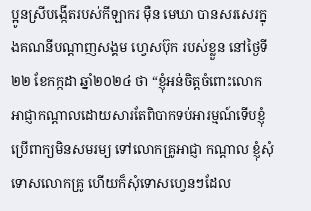ប្អូនស្រីបង្កើតរបស់កីឡាករ ម៉ឺន មេឃា បានសរសេរក្នុងគណនីបណ្តាញសង្គម ហ្វេសប៊ុក របស់ខ្លួន នៅថ្ងៃទី២២ ខែកក្កដា ឆ្នាំ២០២៤ ថា “ខ្ញុំអន់ចិត្តចំពោះលោកអាជ្ញាកណ្តាលដោយសារតែពិបាកទប់អារម្មណ៍ទើបខ្ញុំប្រើពាក្យមិនសមរម្យ ទៅលោកគ្រូអាជ្ញា កណ្តាល ខ្ញុំសុំទោសលោកគ្រូ ហើយក៏សុំទោសហ្វេនៗដែល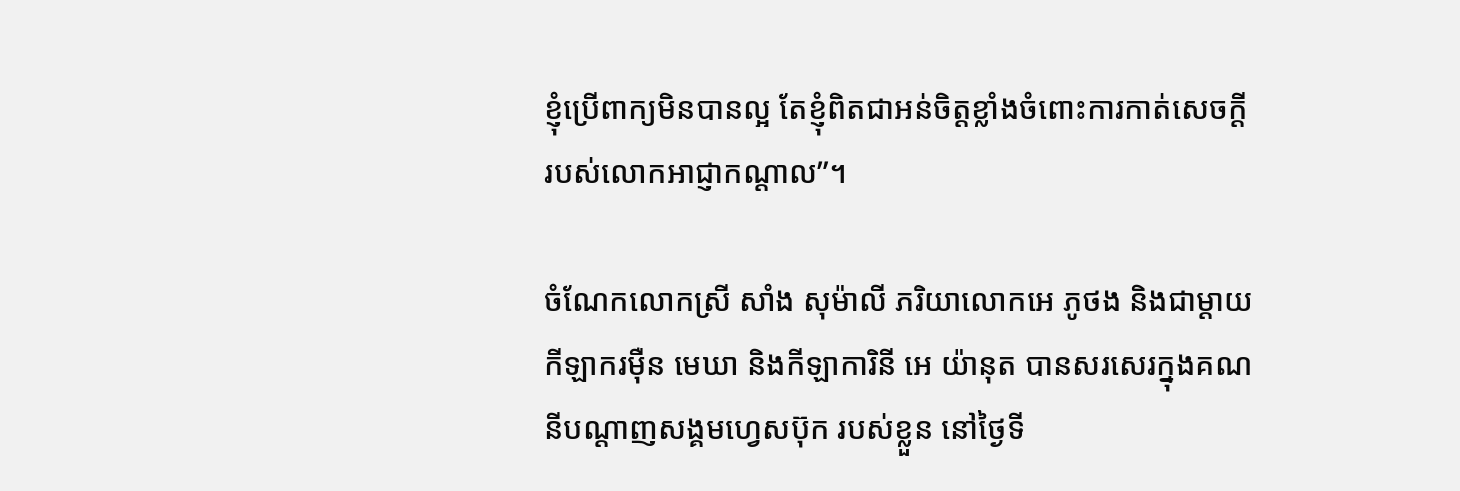ខ្ញុំប្រើពាក្យមិនបានល្អ តែខ្ញុំពិតជាអន់ចិត្តខ្លាំងចំពោះការកាត់សេចក្តីរបស់លោកអាជ្ញាកណ្តាល”។

ចំណែកលោកស្រី សាំង សុម៉ាលី ភរិយាលោកអេ ភូថង និងជាម្តាយកីឡាករម៉ឺន មេឃា និងកីឡាការិនី អេ យ៉ានុត បានសរសេរក្នុងគណនីបណ្តាញសង្គមហ្វេសប៊ុក របស់ខ្លួន នៅថ្ងៃទី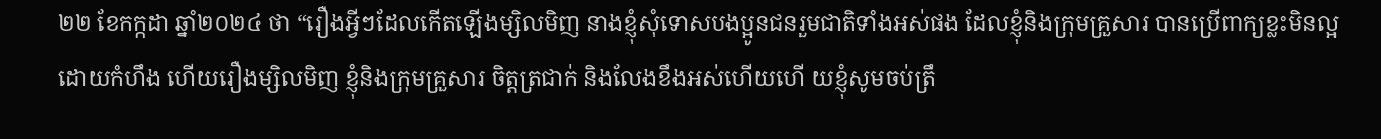២២ ខែកក្កដា ឆ្នាំ២០២៤ ថា “រឿងអ្វីៗដែលកើតឡើងម្សិលមិញ នាងខ្ញុំសុំទោសបងប្អូនជនរួមជាតិទាំងអស់ផង ដែលខ្ញុំនិងក្រុមគ្រួសារ បានប្រើពាក្យខ្លះមិនល្អ ដោយកំហឹង ហើយរឿងម្សិលមិញ ខ្ញុំនិងក្រុមគ្រួសារ ចិត្តត្រជាក់ និងលែងខឹងអស់ហើយហើ យខ្ញុំសូមចប់ត្រឹ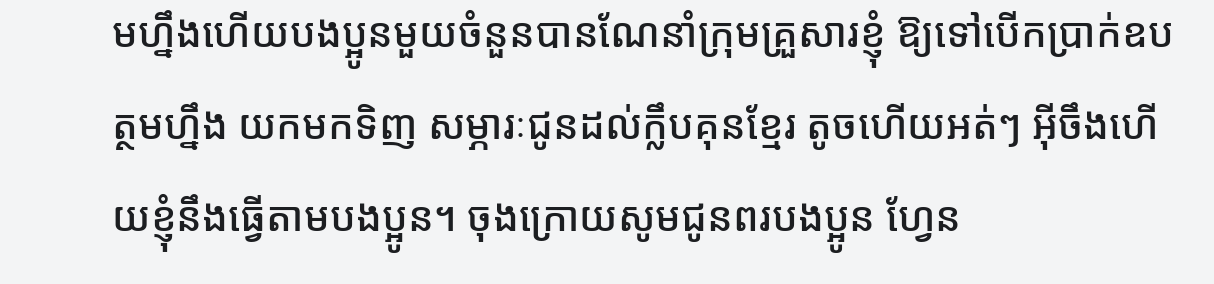មហ្នឹងហើយបងប្អូនមួយចំនួនបានណែនាំក្រុមគ្រួសារខ្ញុំ ឱ្យទៅបើកប្រាក់ឧបត្ថមហ្នឹង យកមកទិញ សម្ភារៈជូនដល់ក្លឹបគុនខ្មែរ តូចហើយអត់ៗ អ៊ីចឹងហើយខ្ញុំនឹងធ្វើតាមបងប្អូន។ ចុងក្រោយសូមជូនពរបងប្អូន ហ្វែន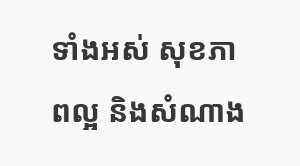ទាំងអស់ សុខភាពល្អ និងសំណាង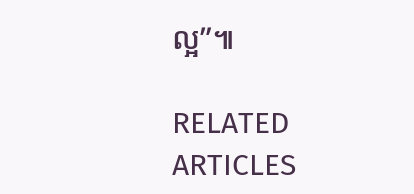ល្អ”៕

RELATED ARTICLES